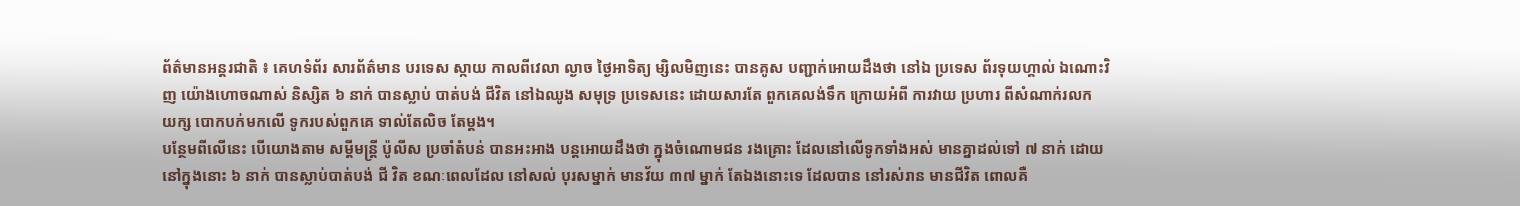ព័ត៌មានអន្តរជាតិ ៖ គេហទំព័រ សារព័ត៌មាន បរទេស ស្កាយ កាលពីវេលា ល្ងាច ថ្ងៃអាទិត្យ ម្សិលមិញនេះ បានគូស បញ្ជាក់អោយដឹងថា នៅឯ ប្រទេស ព័រទុយហ្គាល់ ឯណោះវិញ យ៉ោងហោចណាស់ និស្សិត ៦ នាក់ បានស្លាប់ បាត់បង់ ជីវិត នៅឯឈូង សមុទ្រ ប្រទេសនេះ ដោយសារតែ ពួកគេលង់ទឹក ក្រោយអំពី ការវាយ ប្រហារ ពីសំណាក់រលក យក្ស បោកបក់មកលើ ទូករបស់ពួកគេ ទាល់តែលិច តែម្តង។
បន្ថែមពីលើនេះ បើយោងតាម សម្តីមន្រ្តី ប៉ូលីស ប្រចាំតំបន់ បានអះអាង បន្តអោយដឹងថា ក្នុងចំណោមជន រងគ្រោះ ដែលនៅលើទូកទាំងអស់ មានគ្នាដល់ទៅ ៧ នាក់ ដោយនៅក្នុងនោះ ៦ នាក់ បានស្លាប់បាត់បង់ ជី វិត ខណៈពេលដែល នៅសល់ បុរសម្នាក់ មានវ័យ ៣៧ ម្នាក់ តែឯងនោះទេ ដែលបាន នៅរស់រាន មានជីវិត ពោលគឺ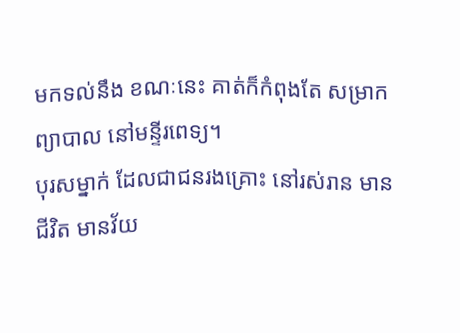មកទល់នឹង ខណៈនេះ គាត់ក៏កំពុងតែ សម្រាកព្យាបាល នៅមន្ទីរពេទ្យ។
បុរសម្នាក់ ដែលជាជនរងគ្រោះ នៅរស់រាន មានជីវិត មានវ័យ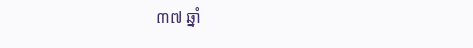៣៧ ឆ្នាំ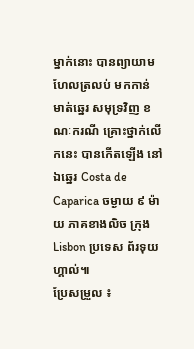ម្នាក់នោះ បានព្យាយាម ហែលត្រលប់ មកកាន់ មាត់ឆ្នេរ សមុទ្រវិញ ខណៈករណី គ្រោះថ្នាក់លើកនេះ បានកើតឡើង នៅឯឆ្នេរ Costa de Caparica ចម្ងាយ ៩ ម៉ាយ ភាគខាងលិច ក្រុង Lisbon ប្រទេស ព័រទុយហ្គាល់៕
ប្រែសម្រួល ៖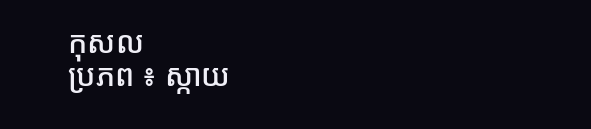កុសល
ប្រភព ៖ ស្កាយ